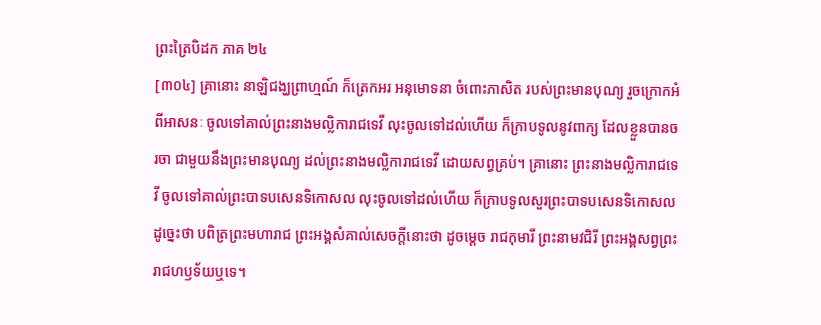ព្រះត្រៃបិដក ភាគ ២៤
[៣០៤] គ្រានោះ នាឡិជង្ឃព្រាហ្មណ៍ ក៏ត្រេកអរ អនុមោទនា ចំពោះភាសិត របស់ព្រះមានបុណ្យ រួចក្រោកអំពីអាសនៈ ចូលទៅគាល់ព្រះនាងមល្លិការាជទេវី លុះចូលទៅដល់ហើយ ក៏ក្រាបទូលនូវពាក្យ ដែលខ្លួនបានចរចា ជាមួយនឹងព្រះមានបុណ្យ ដល់ព្រះនាងមល្លិការាជទេវី ដោយសព្វគ្រប់។ គ្រានោះ ព្រះនាងមល្លិការាជទេវី ចូលទៅគាល់ព្រះបាទបសេនទិកោសល លុះចូលទៅដល់ហើយ ក៏ក្រាបទូលសួរព្រះបាទបសេនទិកោសល ដូច្នេះថា បពិត្រព្រះមហារាជ ព្រះអង្គសំគាល់សេចក្តីនោះថា ដូចម្តេច រាជកុមារី ព្រះនាមវជិរី ព្រះអង្គសព្វព្រះរាជហឫទ័យឬទេ។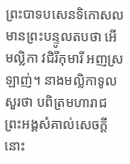ព្រះបាទបសេនទិកោសល មានព្រះបន្ទូលតបថា អើមល្លិកា វជិរីកុមារី អញស្រឡាញ់។ នាងមល្លិកាទូលសួរថា បពិត្រមហារាជ ព្រះអង្គសំគាល់សេចក្តីនោះ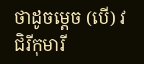ថាដូចម្តេច (បើ) វជិរីកុមារី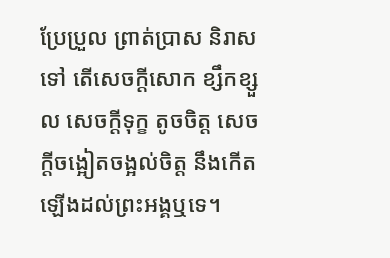ប្រែប្រួល ព្រាត់ប្រាស និរាសទៅ តើសេចក្តីសោក ខ្សឹកខ្សួល សេចក្តីទុក្ខ តូចចិត្ត សេចក្តីចង្អៀតចង្អល់ចិត្ត នឹងកើតឡើងដល់ព្រះអង្គឬទេ។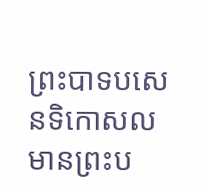ព្រះបាទបសេនទិកោសល មានព្រះប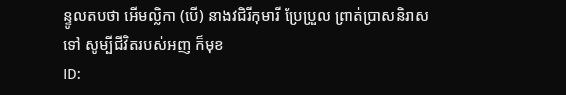ន្ទូលតបថា អើមល្លិកា (បើ) នាងវជិរីកុមារី ប្រែប្រួល ព្រាត់ប្រាសនិរាសទៅ សូម្បីជីវិតរបស់អញ ក៏មុខ
ID: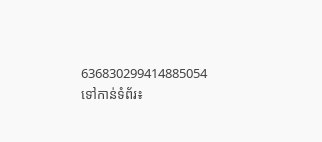636830299414885054
ទៅកាន់ទំព័រ៖